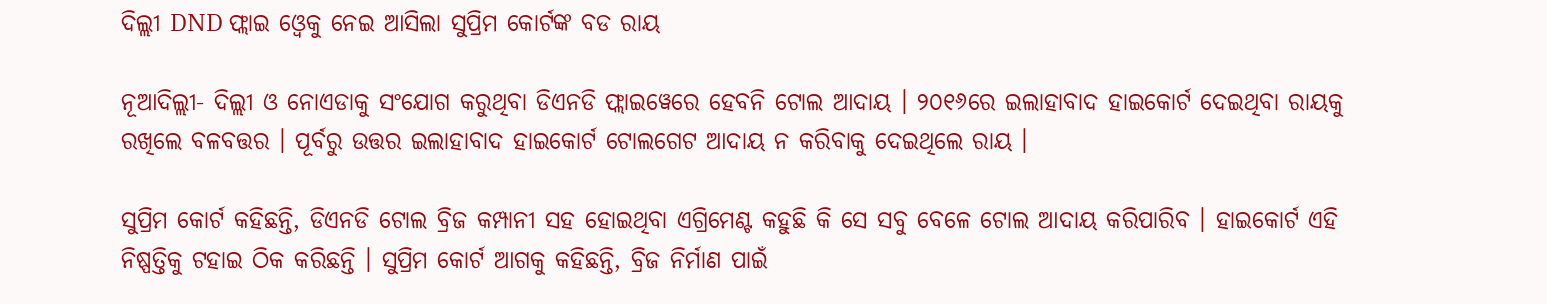ଦିଲ୍ଲୀ DND ଫ୍ଲାଇ ଓ୍ବେକୁ ନେଇ ଆସିଲା ସୁପ୍ରିମ କୋର୍ଟଙ୍କ ବଡ ରାୟ

ନୂଆଦିଲ୍ଲୀ- ଦିଲ୍ଲୀ ଓ ନୋଏଡାକୁ ସଂଯୋଗ କରୁଥିବା ଡିଏନଡି ଫ୍ଲାଇୱେରେ ହେବନି ଟୋଲ ଆଦାୟ । ୨୦୧୬ରେ ଇଲାହାବାଦ ହାଇକୋର୍ଟ ଦେଇଥିବା ରାୟକୁ ରଖିଲେ ବଳବତ୍ତର । ପୂର୍ବରୁ ଉତ୍ତର ଇଲାହାବାଦ ହାଇକୋର୍ଟ ଟୋଲଗେଟ ଆଦାୟ ନ କରିବାକୁ ଦେଇଥିଲେ ରାୟ ।

ସୁପ୍ରିମ କୋର୍ଟ କହିଛନ୍ତି, ଡିଏନଡି ଟୋଲ ବ୍ରିଜ କମ୍ପାନୀ ସହ ହୋଇଥିବା ଏଗ୍ରିମେଣ୍ଟ କହୁଛି କି ସେ ସବୁ ବେଳେ ଟୋଲ ଆଦାୟ କରିପାରିବ । ହାଇକୋର୍ଟ ଏହି ନିଷ୍ପତ୍ତିକୁ ଟହାଇ ଠିକ କରିଛନ୍ତି । ସୁପ୍ରିମ କୋର୍ଟ ଆଗକୁ କହିଛନ୍ତି, ବ୍ରିଜ ନିର୍ମାଣ ପାଇଁ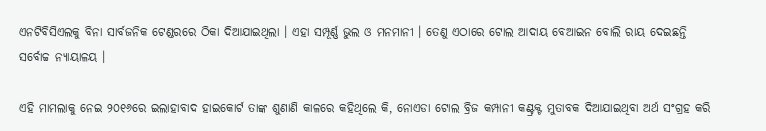ଏନଟିବିସିଏଲକୁ ବିନା ସାର୍ବଜନିକ ଟେଣ୍ଡରରେ ଠିକା ଦିଆଯାଇଥିଲା । ଏହା ସମ୍ପୂର୍ଣ୍ଣ ଭୁଲ ଓ ମନମାନୀ । ତେଣୁ ଏଠାରେ ଟୋଲ ଆଦାୟ ବେଆଇନ ବୋଲି ରାୟ ଦେଇଛନ୍ତି ସର୍ବୋଚ୍ଚ ନ୍ୟାୟାଳୟ ।

ଏହି ମାମଲାକୁ ନେଇ ୨୦୧୬ରେ ଇଲାହାବାଦ ହାଇକୋର୍ଟ ତାଙ୍କ ଶୁଣାଣି କାଳରେ କହିଥିଲେ କି, ନୋଏଡା ଟୋଲ ବ୍ରିଜ କମ୍ପାନୀ କଣ୍ଟ୍ରକ୍ଟ ମୁତାବକ ଦିଆଯାଇଥିବା ଅର୍ଥ ସଂଗ୍ରହ କରି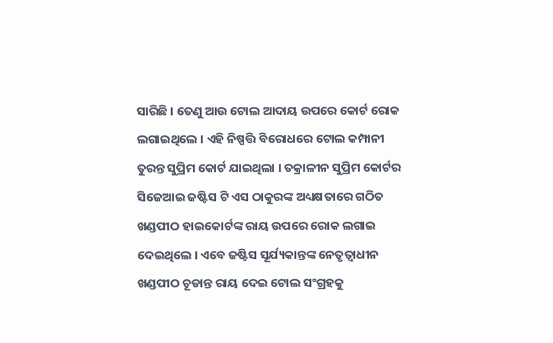ସାରିଛି । ତେଣୁ ଆଉ ଟୋଲ ଆଦାୟ ଉପରେ କୋର୍ଟ ରୋକ ଲଗାଇଥିଲେ । ଏହି ନିଷ୍ପତ୍ତି ବିରୋଧରେ ଟୋଲ କମ୍ପାନୀ ତୁରନ୍ତ ସୁପ୍ରିମ କୋର୍ଟ ଯାଇଥିଲା । ତକ୍ରାଳୀନ ସୁପ୍ରିମ କୋର୍ଟର ସିଜେଆଇ ଜଷ୍ଟିସ ଟି ଏସ ଠାକୁରଙ୍କ ଅଧ୍ୟକ୍ଷତାରେ ଗଠିତ ଖଣ୍ଡପୀଠ ହାଇକୋର୍ଟଙ୍କ ରାୟ ଉପରେ ରୋକ ଲଗାଇ ଦେଇଥିଲେ । ଏବେ ଜଷ୍ଟିସ ସୂର୍ଯ୍ୟକାନ୍ତଙ୍କ ନେତୃତ୍ୱାଧୀନ ଖଣ୍ଡପୀଠ ଚୂଡାନ୍ତ ରାୟ ଦେଇ ଟୋଲ ସଂଗ୍ରହକୁ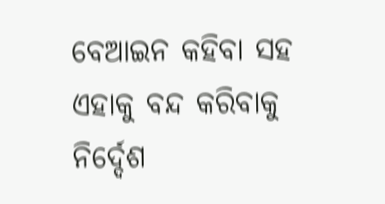ବେଆଇନ କହିବା ସହ ଏହାକୁ ବନ୍ଦ କରିବାକୁ ନିର୍ଦ୍ଦେଶ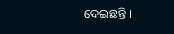ଦେଇଛନ୍ତି ।